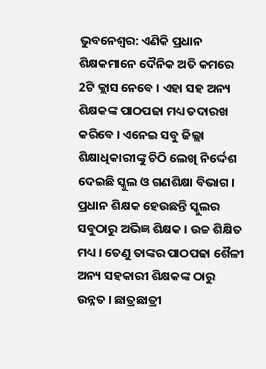ଭୁବନେଶ୍ବର: ଏଣିକି ପ୍ରଧାନ ଶିକ୍ଷକମାନେ ଦୈନିକ ଅତି କମରେ 2ଟି କ୍ଲାସ ନେବେ । ଏହା ସହ ଅନ୍ୟ ଶିକ୍ଷକଙ୍କ ପାଠପଢା ମଧ୍ୟ ତଦାରଖ କରିବେ । ଏନେଇ ସବୁ ଜିଲ୍ଲା ଶିକ୍ଷାଧିକାରୀଙ୍କୁ ଚିଠି ଲେଖି ନିର୍ଦ୍ଦେଶ ଦେଇଛି ସ୍କୁଲ ଓ ଗଣଶିକ୍ଷା ବିଭାଗ ।
ପ୍ରଧାନ ଶିକ୍ଷକ ହେଉଛନ୍ତି ସ୍କୁଲର ସବୁଠାରୁ ଅଭିଜ୍ଞ ଶିକ୍ଷକ । ଉଚ୍ଚ ଶିକ୍ଷିତ ମଧ୍ୟ । ତେଣୁ ତାଙ୍କର ପାଠପଢା ଶୈଳୀ ଅନ୍ୟ ସହକାରୀ ଶିକ୍ଷକଙ୍କ ଠାରୁ ଉନ୍ନତ । ଛାତ୍ରଛାତ୍ରୀ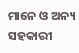ମାନେ ଓ ଅନ୍ୟ ସହକାରୀ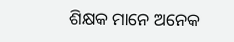ଶିକ୍ଷକ ମାନେ ଅନେକ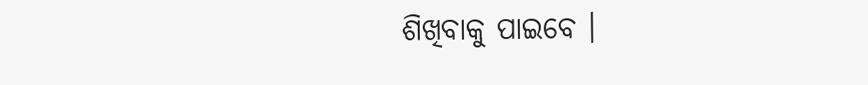ଶିଖିବାକୁ ପାଇବେ ।